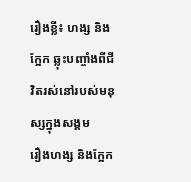រឿងខ្លី៖ ហង្ស និងក្អែក ឆ្លុះបញ្ចាំងពីជីវិតរស់នៅរបស់មនុស្សក្នុងសង្គម
រឿងហង្ស និងក្អែក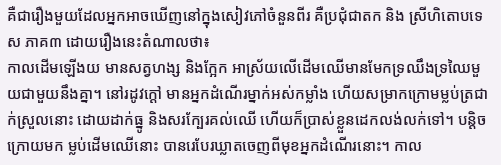គឺជារឿងមួយដែលអ្នកអាចឃើញនៅក្នុងសៀវភៅចំនួនពីរ គឺប្រជុំជាតក និង ស្រីហិតោបទេស ភាគ៣ ដោយរឿងនេះតំណាលថា៖
កាលដើមឡើងយ មានសត្វហង្ស និងក្អែក អាស្រ័យលើដើមឈើមានមែកទ្រឈឹងទ្រឈៃមួយជាមួយនឹងគ្នា។ នៅរដូវក្ដៅ មានអ្នកដំណើរម្នាក់អស់កម្លាំង ហើយសម្រាកក្រោមម្លប់ត្រជាក់ស្រួលនោះ ដោយដាក់ធ្នូ និងសរក្បែរគល់ឈើ ហើយក៏ប្រាស់ខ្លួនដេកលង់លក់ទៅ។ បន្ដិចក្រោយមក ម្លប់ដើមឈើនោះ បានរេបែរឃ្លាតចេញពីមុខអ្នកដំណើរនោះ។ កាល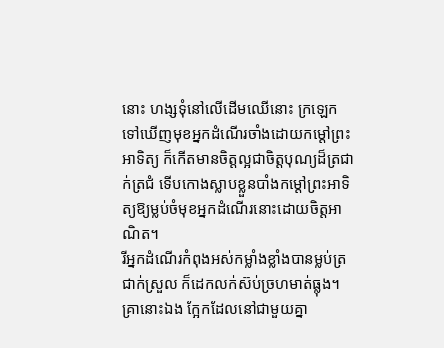នោះ ហង្សទុំនៅលើដើមឈើនោះ ក្រឡេកទៅឃើញមុខអ្នកដំណើរចាំងដោយកម្ដៅព្រះអាទិត្យ ក៏កើតមានចិត្ដល្អជាចិត្ដបុណ្យដ៏ត្រជាក់ត្រជំ ទើបកោងស្លាបខ្លួនបាំងកម្ដៅព្រះអាទិត្យឱ្យម្លប់ចំមុខអ្នកដំណើរនោះដោយចិត្ដអាណិត។
រីអ្នកដំណើរកំពុងអស់កម្លាំងខ្លាំងបានម្លប់ត្រជាក់ស្រួល ក៏ដេកលក់ស៊ប់ច្រហមាត់ធ្លុង។ គ្រានោះឯង ក្អែកដែលនៅជាមួយគ្នា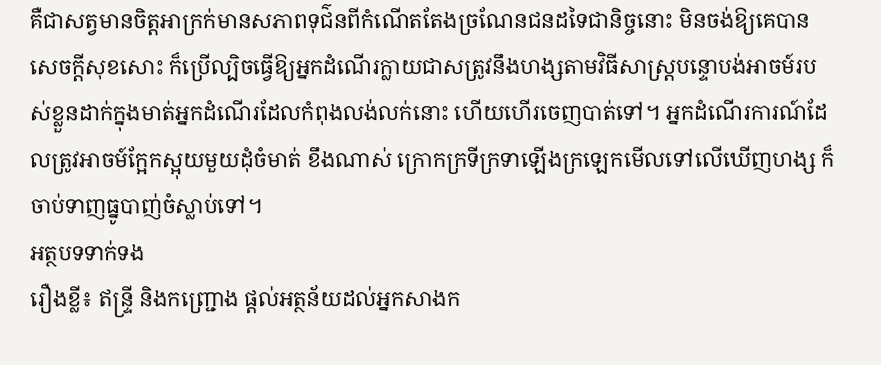គឺជាសត្វមានចិត្ដអាក្រក់មានសភាពទុជ៌នពីកំណើតតែងច្រណែនជនដទៃជានិច្ចនោះ មិនចង់ឱ្យគេបានសេចក្ដីសុខសោះ ក៏ប្រើល្បិចធ្វើឱ្យអ្នកដំណើរក្លាយជាសត្រូវនឹងហង្សតាមវិធីសាស្រ្តបន្ទោបង់អាចម៍របស់ខ្លួនដាក់ក្នុងមាត់អ្នកដំណើរដែលកំពុងលង់លក់នោះ ហើយហើរចេញបាត់ទៅ។ អ្នកដំណើរការណ៍ដែលត្រូវអាចម៍ក្អែកស្អុយមួយដុំចំមាត់ ខឹងណាស់ ក្រោកក្រទីក្រទាឡើងក្រឡេកមើលទៅលើឃើញហង្ស ក៏ចាប់ទាញធ្នូបាញ់ចំស្លាប់ទៅ។
អត្ថបទទាក់ទង
រឿងខ្លី៖ ឥន្ទ្រី និងកញ្ជ្រោង ផ្តល់អត្ថន័យដល់អ្នកសាងក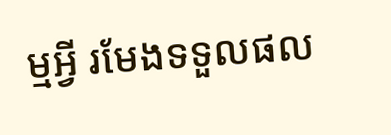ម្មអ្វី រមែងទទួលផល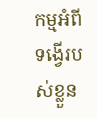កម្មអំពីទង្វើរបស់ខ្លួន